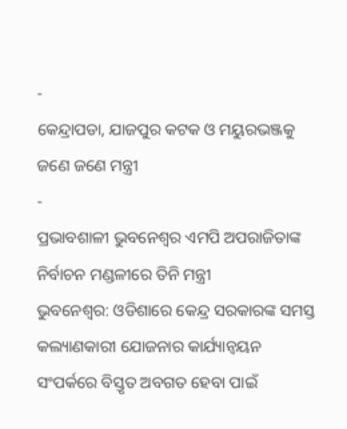-
କେନ୍ଦ୍ରାପଡା, ଯାଜପୁର କଟକ ଓ ମୟୁରଭଞ୍ଜକୁ ଜଣେ ଜଣେ ମନ୍ତ୍ରୀ
-
ପ୍ରଭାବଶାଳୀ ଭୁବନେଶ୍ୱର ଏମପି ଅପରାଜିତାଙ୍କ ନିର୍ବାଚନ ମଣ୍ଡଳୀରେ ତିନି ମନ୍ତ୍ରୀ
ଭୁବନେଶ୍ୱର: ଓଡିଶାରେ କେନ୍ଦ୍ର ସରକାରଙ୍କ ସମସ୍ତ କଲ୍ୟାଣକାରୀ ଯୋଜନାର କାର୍ଯ୍ୟାନ୍ୱୟନ ସଂପର୍କରେ ବିସ୍ତୃତ ଅବଗତ ହେବା ପାଇଁ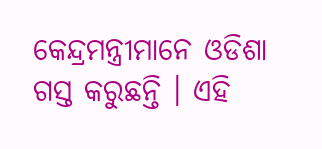କେନ୍ଦ୍ରମନ୍ତ୍ରୀମାନେ ଓଡିଶା ଗସ୍ତ କରୁଛନ୍ତି । ଏହି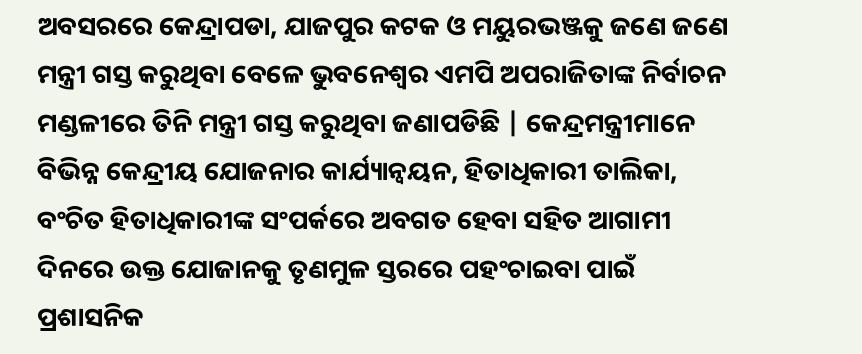ଅବସରରେ କେନ୍ଦ୍ରାପଡା, ଯାଜପୁର କଟକ ଓ ମୟୁରଭଞ୍ଜକୁ ଜଣେ ଜଣେ ମନ୍ତ୍ରୀ ଗସ୍ତ କରୁଥିବା ବେଳେ ଭୁବନେଶ୍ୱର ଏମପି ଅପରାଜିତାଙ୍କ ନିର୍ବାଚନ ମଣ୍ଡଳୀରେ ତିନି ମନ୍ତ୍ରୀ ଗସ୍ତ କରୁଥିବା ଜଣାପଡିଛି | କେନ୍ଦ୍ରମନ୍ତ୍ରୀମାନେ ବିଭିନ୍ନ କେନ୍ଦ୍ରୀୟ ଯୋଜନାର କାର୍ଯ୍ୟାନ୍ୱୟନ, ହିତାଧିକାରୀ ତାଲିକା, ବଂଚିତ ହିତାଧିକାରୀଙ୍କ ସଂପର୍କରେ ଅବଗତ ହେବା ସହିତ ଆଗାମୀ ଦିନରେ ଉକ୍ତ ଯୋଜାନକୁ ତୃଣମୁଳ ସ୍ତରରେ ପହଂଚାଇବା ପାଇଁ ପ୍ରଶାସନିକ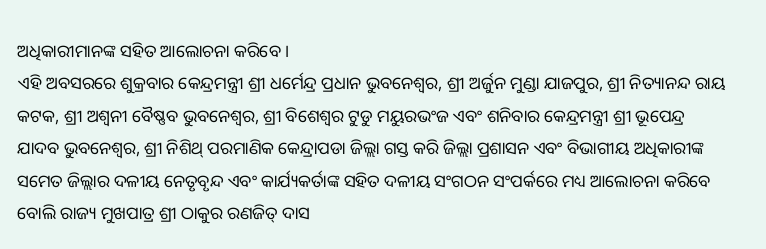ଅଧିକାରୀମାନଙ୍କ ସହିତ ଆଲୋଚନା କରିବେ ।
ଏହି ଅବସରରେ ଶୁକ୍ରବାର କେନ୍ଦ୍ରମନ୍ତ୍ରୀ ଶ୍ରୀ ଧର୍ମେନ୍ଦ୍ର ପ୍ରଧାନ ଭୁବନେଶ୍ୱର, ଶ୍ରୀ ଅର୍ଜୁନ ମୁଣ୍ଡା ଯାଜପୁର, ଶ୍ରୀ ନିତ୍ୟାନନ୍ଦ ରାୟ କଟକ, ଶ୍ରୀ ଅଶ୍ୱନୀ ବୈଷ୍ଣବ ଭୁବନେଶ୍ୱର, ଶ୍ରୀ ବିଶେଶ୍ୱର ଟୁଡୁ ମୟୁରଭଂଜ ଏବଂ ଶନିବାର କେନ୍ଦ୍ରମନ୍ତ୍ରୀ ଶ୍ରୀ ଭୂପେନ୍ଦ୍ର ଯାଦବ ଭୁବନେଶ୍ୱର, ଶ୍ରୀ ନିଶିଥ୍ ପରମାଣିକ କେନ୍ଦ୍ରାପଡା ଜିଲ୍ଲା ଗସ୍ତ କରି ଜିଲ୍ଲା ପ୍ରଶାସନ ଏବଂ ବିଭାଗୀୟ ଅଧିକାରୀଙ୍କ ସମେତ ଜିଲ୍ଲାର ଦଳୀୟ ନେତୃବୃନ୍ଦ ଏବଂ କାର୍ଯ୍ୟକର୍ତାଙ୍କ ସହିତ ଦଳୀୟ ସଂଗଠନ ସଂପର୍କରେ ମଧ୍ୟ ଆଲୋଚନା କରିବେ ବୋଲି ରାଜ୍ୟ ମୁଖପାତ୍ର ଶ୍ରୀ ଠାକୁର ରଣଜିତ୍ ଦାସ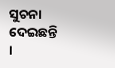ସୁଚନା ଦେଇଛନ୍ତି ।